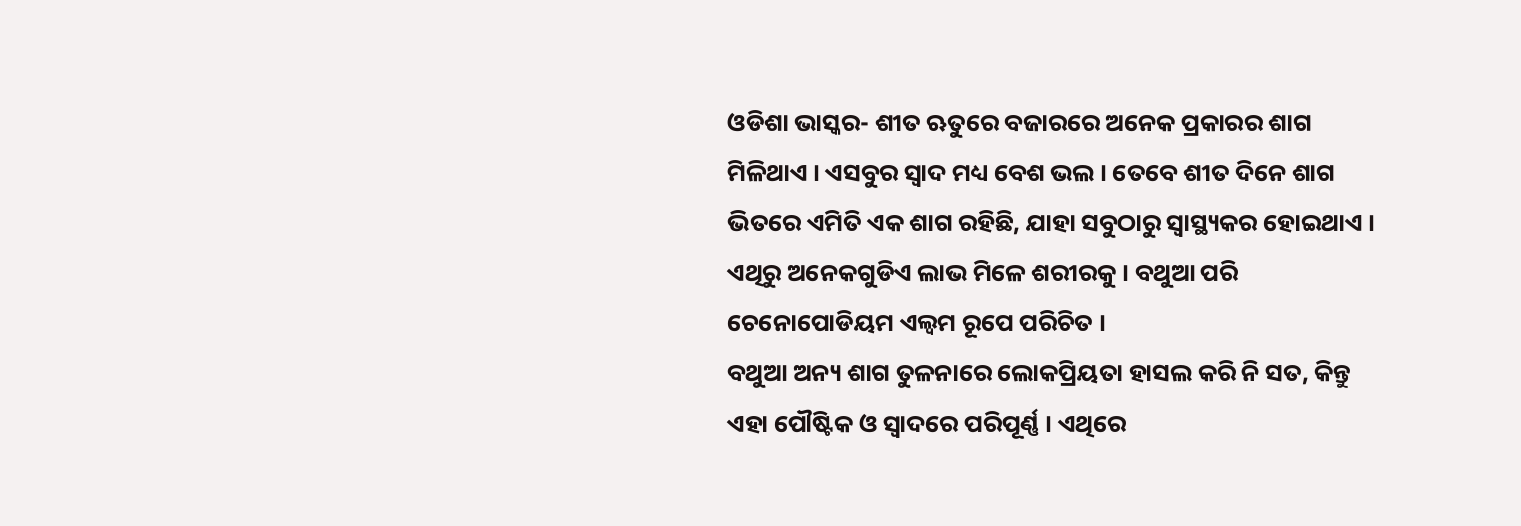ଓଡିଶା ଭାସ୍କର- ଶୀତ ଋତୁରେ ବଜାରରେ ଅନେକ ପ୍ରକାରର ଶାଗ ମିଳିଥାଏ । ଏସବୁର ସ୍ୱାଦ ମଧ୍ୟ ବେଶ ଭଲ । ତେବେ ଶୀତ ଦିନେ ଶାଗ ଭିତରେ ଏମିତି ଏକ ଶାଗ ରହିଛି, ଯାହା ସବୁଠାରୁ ସ୍ୱାସ୍ଥ୍ୟକର ହୋଇଥାଏ । ଏଥିରୁ ଅନେକଗୁଡିଏ ଲାଭ ମିଳେ ଶରୀରକୁ । ବଥୁଆ ପରି ଚେନୋପୋଡିୟମ ଏଲ୍ୱମ ରୂପେ ପରିଚିତ ।
ବଥୁଆ ଅନ୍ୟ ଶାଗ ତୁଳନାରେ ଲୋକପ୍ରିୟତା ହାସଲ କରି ନି ସତ, କିନ୍ତୁ ଏହା ପୌଷ୍ଟିକ ଓ ସ୍ୱାଦରେ ପରିପୂର୍ଣ୍ଣ । ଏଥିରେ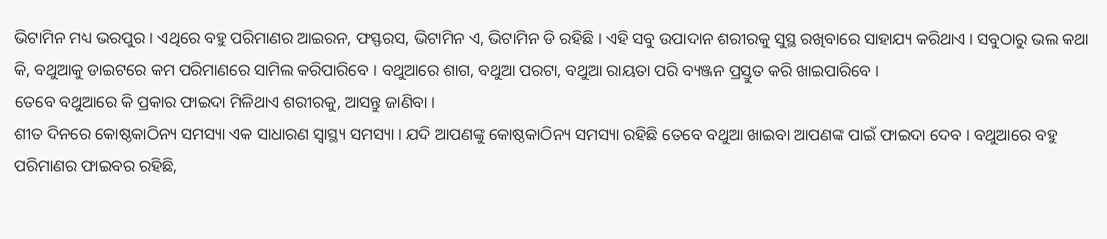ଭିଟାମିନ ମଧ୍ୟ ଭରପୁର । ଏଥିରେ ବହୁ ପରିମାଣର ଆଇରନ, ଫସ୍ଫରସ, ଭିଟାମିନ ଏ, ଭିଟାମିନ ଡି ରହିଛି । ଏହି ସବୁ ଉପାଦାନ ଶରୀରକୁ ସୁସ୍ଥ ରଖିବାରେ ସାହାଯ୍ୟ କରିଥାଏ । ସବୁଠାରୁ ଭଲ କଥା କି, ବଥୁଆକୁ ଡାଇଟରେ କମ ପରିମାଣରେ ସାମିଲ କରିପାରିବେ । ବଥୁଆରେ ଶାଗ, ବଥୁଆ ପରଟା, ବଥୁଆ ରାୟତା ପରି ବ୍ୟଞ୍ଜନ ପ୍ରସ୍ତୁତ କରି ଖାଇପାରିବେ ।
ତେବେ ବଥୁଆରେ କି ପ୍ରକାର ଫାଇଦା ମିଳିଥାଏ ଶରୀରକୁ, ଆସନ୍ତୁ ଜାଣିବା ।
ଶୀତ ଦିନରେ କୋଷ୍ଠକାଠିନ୍ୟ ସମସ୍ୟା ଏକ ସାଧାରଣ ସ୍ୱାସ୍ଥ୍ୟ ସମସ୍ୟା । ଯଦି ଆପଣଙ୍କୁ କୋଷ୍ଠକାଠିନ୍ୟ ସମସ୍ୟା ରହିଛି ତେବେ ବଥୁଆ ଖାଇବା ଆପଣଙ୍କ ପାଇଁ ଫାଇଦା ଦେବ । ବଥୁଆରେ ବହୁ ପରିମାଣର ଫାଇବର ରହିଛି,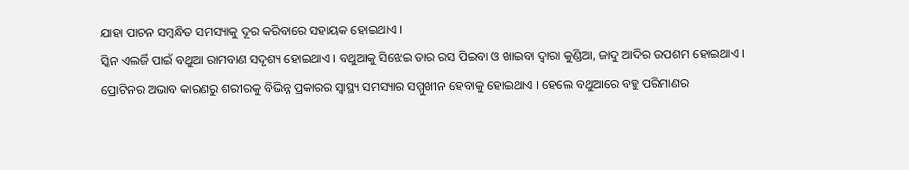ଯାହା ପାଚନ ସମ୍ବନ୍ଧିତ ସମସ୍ୟାକୁ ଦୂର କରିବାରେ ସହାୟକ ହୋଇଥାଏ ।
ସ୍କିନ ଏଲର୍ଜି ପାଇଁ ବଥୁଆ ରାମବାଣ ସଦୃଶ୍ୟ ହୋଇଥାଏ । ବଥୁଆକୁ ସିଝେଇ ତାର ରସ ପିଇବା ଓ ଖାଇବା ଦ୍ୱାରା କୁଣ୍ଡିଆ, ଜାଦୁ ଆଦିର ଉପଶମ ହୋଇଥାଏ ।
ପ୍ରୋଟିନର ଅଭାବ କାରଣରୁ ଶରୀରକୁ ବିଭିନ୍ନ ପ୍ରକାରର ସ୍ୱାସ୍ଥ୍ୟ ସମସ୍ୟାର ସମ୍ମୁଖୀନ ହେବାକୁ ହୋଇଥାଏ । ହେଲେ ବଥୁଆରେ ବହୁ ପରିମାଣର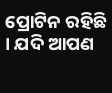ପ୍ରୋଟିନ ରହିଛି । ଯଦି ଆପଣ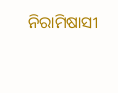ନିରାମିଷାସୀ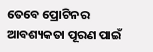ତେବେ ପ୍ରୋଟିନର ଆବଶ୍ୟକତା ପୂରଣ ପାଇଁ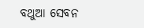ବଥୁଆ ସେବନ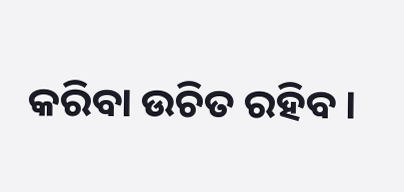କରିବା ଉଚିତ ରହିବ ।